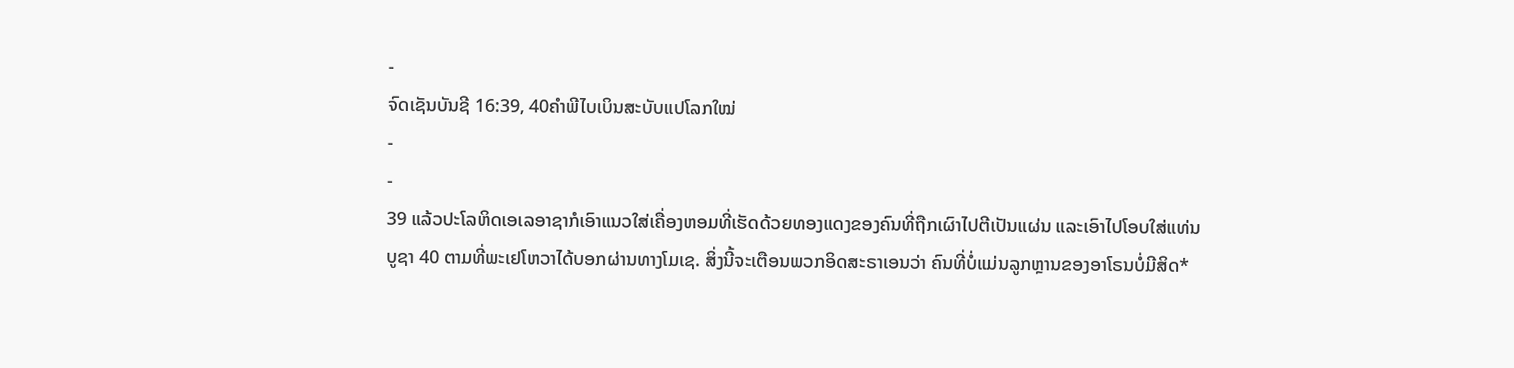-
ຈົດເຊັນບັນຊີ 16:39, 40ຄຳພີໄບເບິນສະບັບແປໂລກໃໝ່
-
-
39 ແລ້ວປະໂລຫິດເອເລອາຊາກໍເອົາແນວໃສ່ເຄື່ອງຫອມທີ່ເຮັດດ້ວຍທອງແດງຂອງຄົນທີ່ຖືກເຜົາໄປຕີເປັນແຜ່ນ ແລະເອົາໄປໂອບໃສ່ແທ່ນບູຊາ 40 ຕາມທີ່ພະເຢໂຫວາໄດ້ບອກຜ່ານທາງໂມເຊ. ສິ່ງນີ້ຈະເຕືອນພວກອິດສະຣາເອນວ່າ ຄົນທີ່ບໍ່ແມ່ນລູກຫຼານຂອງອາໂຣນບໍ່ມີສິດ*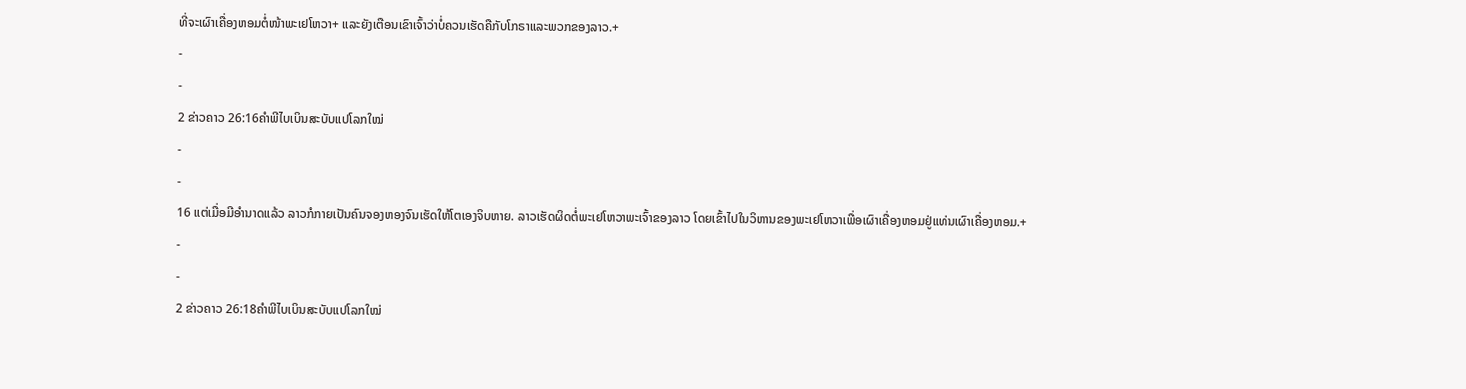ທີ່ຈະເຜົາເຄື່ອງຫອມຕໍ່ໜ້າພະເຢໂຫວາ+ ແລະຍັງເຕືອນເຂົາເຈົ້າວ່າບໍ່ຄວນເຮັດຄືກັບໂກຣາແລະພວກຂອງລາວ.+
-
-
2 ຂ່າວຄາວ 26:16ຄຳພີໄບເບິນສະບັບແປໂລກໃໝ່
-
-
16 ແຕ່ເມື່ອມີອຳນາດແລ້ວ ລາວກໍກາຍເປັນຄົນຈອງຫອງຈົນເຮັດໃຫ້ໂຕເອງຈິບຫາຍ. ລາວເຮັດຜິດຕໍ່ພະເຢໂຫວາພະເຈົ້າຂອງລາວ ໂດຍເຂົ້າໄປໃນວິຫານຂອງພະເຢໂຫວາເພື່ອເຜົາເຄື່ອງຫອມຢູ່ແທ່ນເຜົາເຄື່ອງຫອມ.+
-
-
2 ຂ່າວຄາວ 26:18ຄຳພີໄບເບິນສະບັບແປໂລກໃໝ່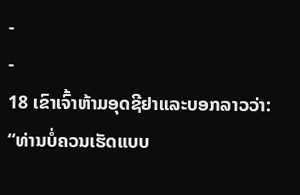-
-
18 ເຂົາເຈົ້າຫ້າມອຸດຊີຢາແລະບອກລາວວ່າ: “ທ່ານບໍ່ຄວນເຮັດແບບ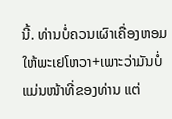ນີ້. ທ່ານບໍ່ຄວນເຜົາເຄື່ອງຫອມໃຫ້ພະເຢໂຫວາ+ເພາະວ່າມັນບໍ່ແມ່ນໜ້າທີ່ຂອງທ່ານ ແຕ່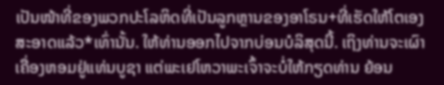ເປັນໜ້າທີ່ຂອງພວກປະໂລຫິດທີ່ເປັນລູກຫຼານຂອງອາໂຣນ+ທີ່ເຮັດໃຫ້ໂຕເອງສະອາດແລ້ວ*ເທົ່ານັ້ນ. ໃຫ້ທ່ານອອກໄປຈາກບ່ອນບໍລິສຸດນີ້. ເຖິງທ່ານຈະເຜົາເຄື່ອງຫອມຢູ່ແທ່ນບູຊາ ແຕ່ພະເຢໂຫວາພະເຈົ້າຈະບໍ່ໃຫ້ກຽດທ່ານ ຍ້ອນ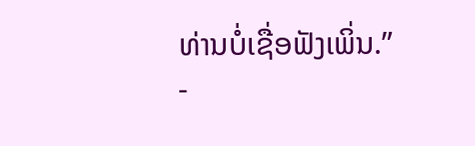ທ່ານບໍ່ເຊື່ອຟັງເພິ່ນ.”
-